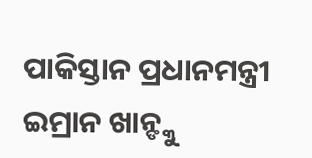ପାକିସ୍ତାନ ପ୍ରଧାନମନ୍ତ୍ରୀ ଇମ୍ରାନ ଖାନ୍ଙ୍କୁ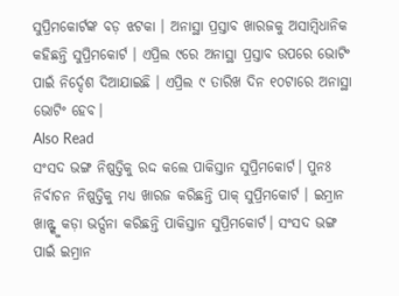ସୁପ୍ରିମକୋର୍ଟଙ୍କ ବଡ଼ ଝଟକା । ଅନାସ୍ଥା ପ୍ରସ୍ତାବ ଖାରଜକୁ ଅସାମ୍ବିଧାନିକ କହିଛନ୍ତି ସୁପ୍ରିମକୋର୍ଟ । ଏପ୍ରିଲ ୯ରେ ଅନାସ୍ଥା ପ୍ରସ୍ତାବ ଉପରେ ଭୋଟିଂ ପାଇଁ ନିର୍ଦ୍ଦେଶ ଦିଆଯାଇଛି । ଏପ୍ରିଲ ୯ ତାରିଖ ଦିନ ୧୦ଟାରେ ଅନାସ୍ଥା ଭୋଟିଂ ହେବ।
Also Read
ସଂସଦ ଭଙ୍ଗ ନିଷ୍ପତ୍ତିକୁ ରଦ୍ଦ କଲେ ପାକିସ୍ତାନ ସୁପ୍ରିମକୋର୍ଟ। ପୁନଃ ନିର୍ବାଚନ ନିଷ୍ପତ୍ତିକୁ ମଧ୍ୟ ଖାରଜ କରିଛନ୍ତି ପାକ୍ ସୁପ୍ରିମକୋର୍ଟ । ଇମ୍ରାନ ଖାନ୍ଙ୍କୁ କଡ଼ା ଭର୍ତ୍ସନା କରିଛନ୍ତି ପାକିସ୍ତାନ ସୁପ୍ରିମକୋର୍ଟ। ସଂସଦ ଭଙ୍ଗ ପାଇଁ ଇମ୍ରାନ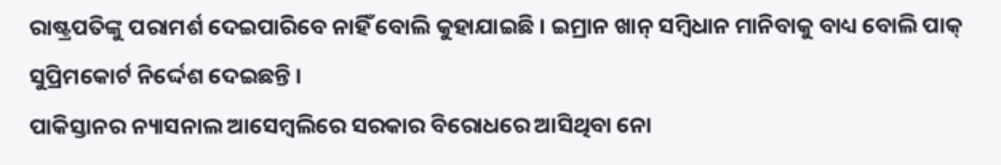ରାଷ୍ଟ୍ରପତିଙ୍କୁ ପରାମର୍ଶ ଦେଇପାରିବେ ନାହିଁ ବୋଲି କୁହାଯାଇଛି । ଇମ୍ରାନ ଖାନ୍ ସମ୍ବିଧାନ ମାନିବାକୁ ବାଧ୍ୟ ବୋଲି ପାକ୍ ସୁପ୍ରିମକୋର୍ଟ ନିର୍ଦ୍ଦେଶ ଦେଇଛନ୍ତି ।
ପାକିସ୍ତାନର ନ୍ୟାସନାଲ ଆସେମ୍ବଲିରେ ସରକାର ବିରୋଧରେ ଆସିଥିବା ନୋ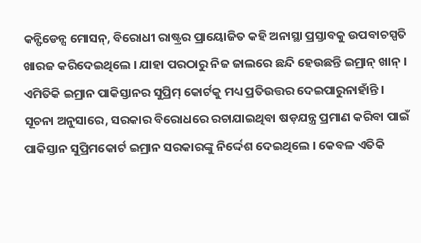କନ୍ଫିଡେନ୍ସ ମୋସନ୍, ବିରୋଧୀ ରାଷ୍ଟ୍ରର ପ୍ରାୟୋଜିତ କହି ଅନାସ୍ଥା ପ୍ରସ୍ତାବକୁ ଉପବାଚସ୍ପତି ଖାରଜ କରିଦେଇଥିଲେ । ଯାହା ପରଠାରୁ ନିଜ ଜାଲରେ ଛନ୍ଦି ହେଉଛନ୍ତି ଇମ୍ରାନ୍ ଖାନ୍ । ଏମିତିକି ଇମ୍ରାନ ପାକିସ୍ତାନର ସୁପ୍ରିମ୍ କୋର୍ଟକୁ ମଧ୍ୟ ପ୍ରତିଉତ୍ତର ଦେଇପାରୁନାହାଁନ୍ତି ।
ସୂଚନା ଅନୁସାରେ, ସରକାର ବିରୋଧରେ ରଚାଯାଇଥିବା ଷଡ଼ଯନ୍ତ୍ର ପ୍ରମାଣ କରିବା ପାଇଁ ପାକିସ୍ତାନ ସୁପ୍ରିମକୋର୍ଟ ଇମ୍ରାନ ସରକାରଙ୍କୁ ନିର୍ଦ୍ଦେଶ ଦେଇଥିଲେ । କେବଳ ଏତିକି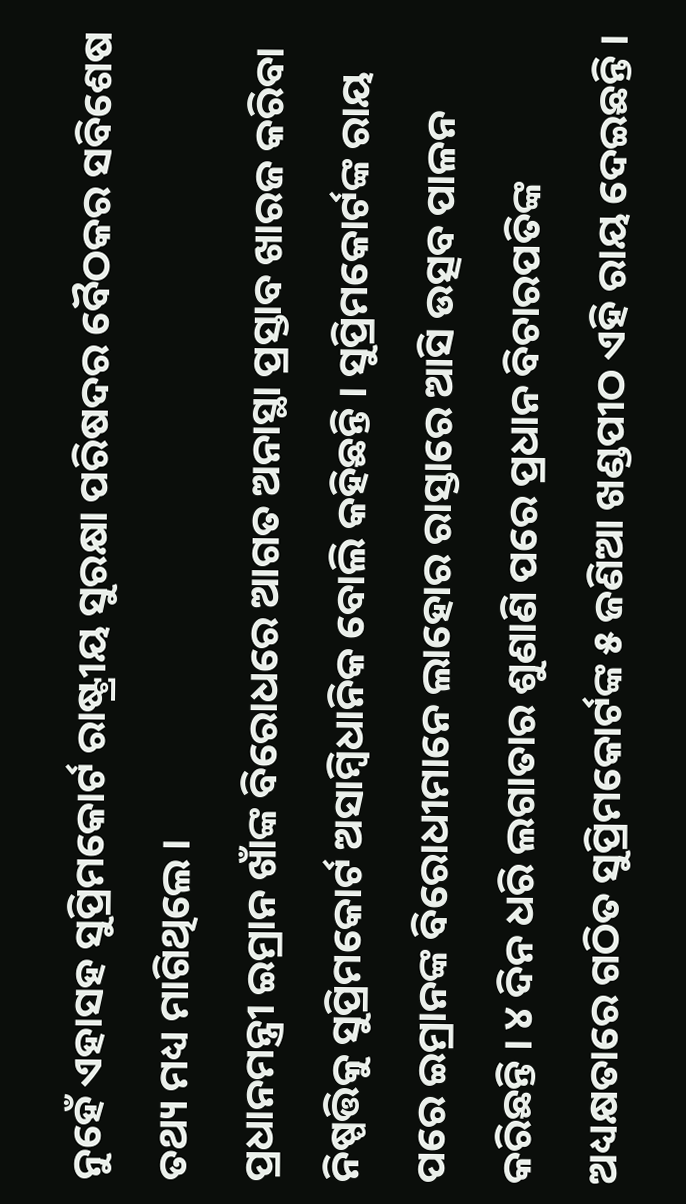ନୁହେଁ ଏହାସହ ସୁପ୍ରିମକୋର୍ଟ ରାଷ୍ଟ୍ରୀୟ ସୁରକ୍ଷା ପରିଷଦର ବୈଠକର ସବିଶେଷ ତଥ୍ୟ ମଧ୍ୟ ମାଗିଥିଲେ ।
ପ୍ରଧାନମନ୍ତ୍ରୀ ଇମ୍ରାନ ଖାଁଙ୍କ ବିରୋଧରେ ଆଗତ ଅନାସ୍ଥା ପ୍ରସ୍ତାବ ଖାରଜ କରିବା ନିଷ୍ପତ୍ତିକୁ ସୁପ୍ରିମକୋର୍ଟ ଅସାମ୍ବିଧାନିକ ବୋଲି କହିଛନ୍ତି । ସୁପ୍ରିମକୋର୍ଟଙ୍କ ରାୟ ପରେ ଇମ୍ରାନଙ୍କ ବିରୋଧୀମାନେ ଲାହୋର ରାସ୍ତାରେ ଆସି ଉତ୍ସବ ପାଳନ କରିଛନ୍ତି । ୪ ଦିନ ଧରି ଲଗାତାର ଶୁଣାଣି ପରେ ପ୍ରଧାନ ବିଚାରପତିଙ୍କ ଅଧ୍ୟକ୍ଷତାରେ ଗଠିତ ସୁପ୍ରିମକୋର୍ଟଙ୍କ ୫ ଜଣିଆ ଖଣ୍ଡପୀଠ ଏହି ରାୟ ଦେଇଛନ୍ତି ।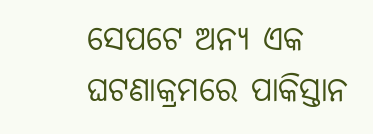ସେପଟେ ଅନ୍ୟ ଏକ ଘଟଣାକ୍ରମରେ ପାକିସ୍ତାନ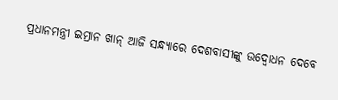ପ୍ରଧାନମନ୍ତ୍ରୀ ଇମ୍ରାନ ଖାନ୍ ଆଜି ସନ୍ଧ୍ୟାରେ ଦେଶବାସୀଙ୍କୁ ଉଦ୍ବୋଧନ ଦେବେ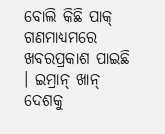ବୋଲି କିଛି ପାକ୍ ଗଣମାଧ୍ୟମରେ ଖବରପ୍ରକାଶ ପାଇଛି । ଇମ୍ରାନ୍ ଖାନ୍ ଦେଶକୁ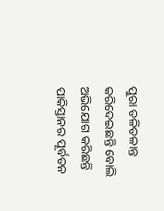ପୁରା ତଳିତଳାନ୍ତ କରିଦେଇଛନ୍ତି ବୋଲି ଅଭିଯୋଗ କରିଛନ୍ତି ପାକିସ୍ତାନର ପୂର୍ବତନ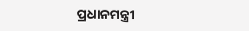ପ୍ରଧାନମନ୍ତ୍ରୀ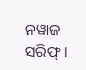ନୱାଜ ସରିଫ୍ ।